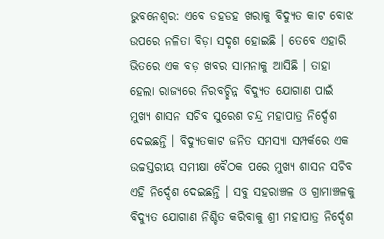ଭୁବନେଶ୍ୱର: ଏବେ ଡହଡହ ଖରାକୁ ବିଦ୍ୟୁତ କାଟ ବୋଝ ଉପରେ ନଳିତା ବିଡ଼ା ସଦୃଶ ହୋଇଛି । ତେବେ ଏହାରି ଭିତରେ ଏକ ବଡ଼ ଖବର ସାମନାକୁ ଆସିଛି । ତାହା ହେଲା ରାଜ୍ୟରେ ନିରବଚ୍ଛିନ୍ନ ବିଦ୍ୟୁତ ଯୋଗାଣ ପାଇଁ ମୁଖ୍ୟ ଶାସନ ସଚିବ ସୁରେଶ ଚନ୍ଦ୍ର ମହାପାତ୍ର ନିର୍ଦ୍ଦେଶ ଦେଇଛନ୍ତି । ବିଦ୍ୟୁତକାଟ ଜନିତ ସମସ୍ୟା ସମ୍ପର୍କରେ ଏକ ଉଚ୍ଚସ୍ତରୀୟ ସମୀକ୍ଷା ବୈଠକ ପରେ ମୁଖ୍ୟ ଶାସନ ସଚିବ ଏହି ନିର୍ଦ୍ଦେଶ ଦେଇଛନ୍ତି । ସବୁ ସହରାଞ୍ଚଳ ଓ ଗ୍ରାମାଞ୍ଚଳକୁ ବିଦ୍ୟୁତ ଯୋଗାଣ ନିଶ୍ଚିତ କରିବାକୁ ଶ୍ରୀ ମହାପାତ୍ର ନିର୍ଦ୍ଦେଶ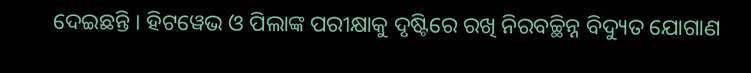ଦେଇଛନ୍ତି । ହିଟୱେଭ ଓ ପିଲାଙ୍କ ପରୀକ୍ଷାକୁ ଦୃଷ୍ଟିରେ ରଖି ନିରବଚ୍ଛିନ୍ନ ବିଦ୍ୟୁତ ଯୋଗାଣ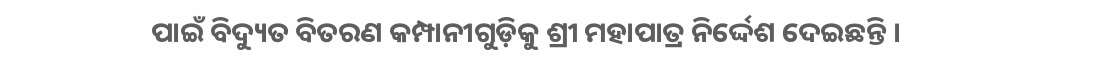ପାଇଁ ବିଦ୍ୟୁତ ବିତରଣ କମ୍ପାନୀଗୁଡ଼ିକୁ ଶ୍ରୀ ମହାପାତ୍ର ନିର୍ଦ୍ଦେଶ ଦେଇଛନ୍ତି ।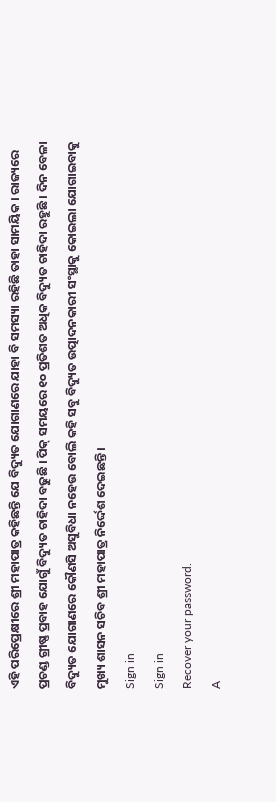ଏହି ପରିପ୍ରେକ୍ଷୀରେ ଶ୍ରୀ ମହାପାତ୍ର କହିଛନ୍ତି ଯେ ବିଦ୍ୟୁତ ଯୋଗାଣରେ ଯାହା ବି ସମସ୍ୟା ରହିଛି ତାହା ସାମୟିକ । ରାଜ୍ୟରେ ପ୍ରଚଣ୍ଡ ଗ୍ରୀଷ୍ଣ ପ୍ରବାହ ଯୋଗୁଁ ବିଦ୍ୟୁତ ଚାହିଦା ବଢୁଛି । ପିକ୍ ସମୟରେ ୧୦ ପ୍ରତିଶତ ଅଧିକ ବିଦ୍ୟୁତ ଚାହିଦା ରହୁଛି । ଦିନ ବେଳା ବିଦ୍ୟୁତ ଯୋଗାଣରେ କୌଣସି ଅସୁବିଧା ନହେଉ ବୋଲି କହି ସବୁ ବିଦ୍ୟୁତ ଉତ୍ପାଦନକାରୀ ସଂସ୍ଥାକୁ କୋଇଲା ଯୋଗାଇବାକୁ ମୁଖ୍ୟ ଶାସନ ସଚିବ ଶ୍ରୀ ମହାପାତ୍ର ନିର୍ଦ୍ଦେଶ ଦେଇଛନ୍ତି ।
Sign in
Sign in
Recover your password.
A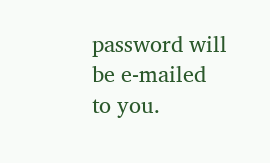password will be e-mailed to you.